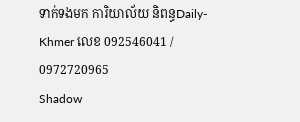ទាក់ទងមក ការិយាល័យ និពន្ធDaily-Khmer លេខ 092546041 / 0972720965
Shadow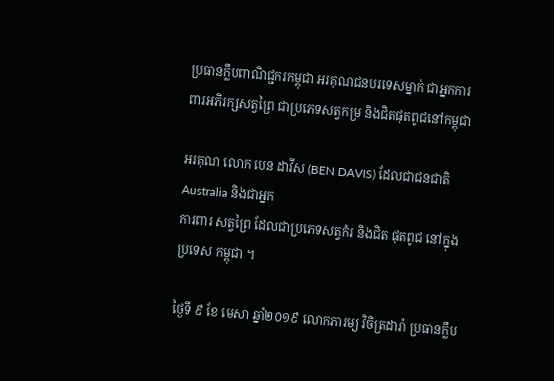ប្រធានក្លឹបពាណិជ្ជករកម្ពុជា អរគុណជនបរទេសម្នាក់ ជាអ្នកការពារអភិរក្សសត្វព្រៃ ជាប្រភេទសត្វកម្រ និងជិតផុតពូជនៅកម្ពុជា

អរគុណ លោក បេន ដាវីស (BEN DAVIS) ដែលជាជនជាតិ Australia និងជាអ្នក
ការពារ សត្វព្រៃ ដែលជាប្រភេទសត្វកំរ និងជិត ផុតពូជ នៅក្នុង ប្រទេស កម្ពុជា ។

ថ្ងៃទី ៩ ខែ មេសា ឆ្នាំ២០១៩ លោកភារម្យ វិចិត្រដារ៉ា ប្រធានក្លឹប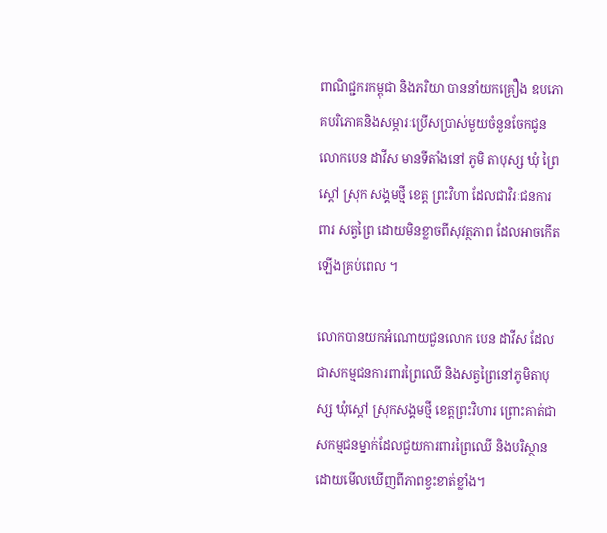ពាណិជ្ជករកម្ពុជា និងភរិយា បាននាំយកគ្រឿង ឧបភោគបរិភោគនិងសម្ភារៈប្រេីសប្រាស់មួយចំនួនចែកជូនលោកបេន ដាវីស មានទីតាំងនៅ ភូមិ តាបុស្ស ឃុំ ព្រៃស្តៅ ស្រុក សង្គមថ្មី ខេត្ត ព្រះវិហា ដែលជាវិរៈជនការពារ សត្វព្រៃ ដោយមិនខ្លាចពីសុវត្ថភាព ដែលអាចកេីតឡេីងគ្រប់ពេល ។

លោកបានយកអំណោយជួនលោក បេន ដាវីស ដែលជាសកម្មជនការពារព្រៃឈើ និងសត្វព្រៃនៅភូមិតាបុស្ស ឃុំស្ដៅ ស្រុកសង្គមថ្មី ខេត្តព្រះវិហារ ព្រោះគាត់ជាសកម្មជនម្នាក់ដែលជួយការពារព្រៃឈើ និងបរិស្ថាន ដោយមើលឃើញពីភាពខ្វះខាត់ខ្លាំង។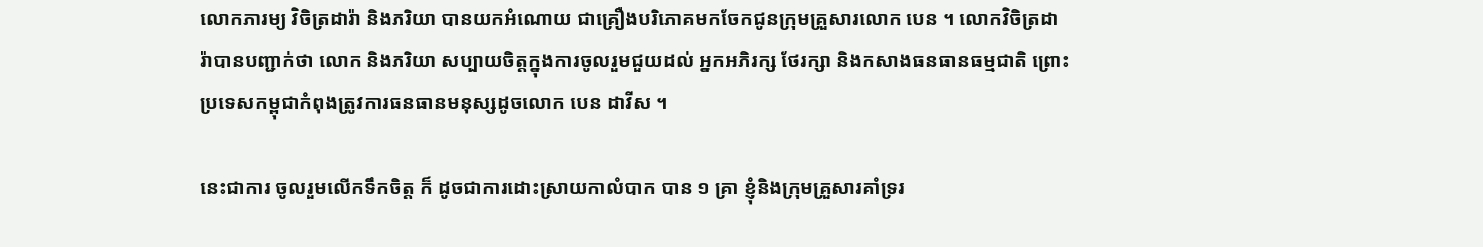លោកភារម្យ វិចិត្រដារ៉ា និងភរិយា បានយកអំណោយ ជាគ្រឿងបរិភោគមកចែកជូនក្រុមគ្រួសារលោក បេន ។ លោកវិចិត្រដារ៉ាបានបញ្ជាក់ថា លោក និងភរិយា សប្បាយចិត្តក្នុងការចូលរួមជួយដល់ អ្នកអភិរក្ស ថែរក្សា និងកសាងធនធានធម្មជាតិ ព្រោះប្រទេសកម្ពុជាកំពុងត្រូវការធនធានមនុស្សដូចលោក បេន ដាវីស ។

នេះជាការ ចូលរួមលើកទឹកចិត្ត ក៏ ដូចជាការដោះស្រាយកាលំបាក បាន ១ គ្រា ខ្ញុំនិងក្រុមគ្រួសារគាំទ្ររ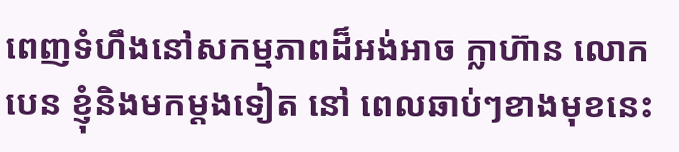ពេញទំហឹងនៅសកម្មភាពដ៏អង់អាច ក្លាហ៊ាន លោកបេន ខ្ញុំនិងមកម្តងទៀត នៅ ពេលឆាប់ៗខាងមុខនេះ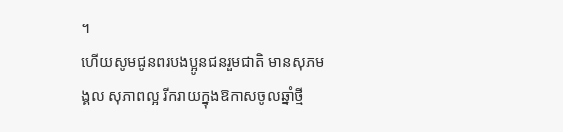។
ហេីយសូមជូនពរបងប្អូនជនរួមជាតិ មានសុភមង្គល សុភាពល្អ រីករាយក្នុងឱកាសចូលឆ្នាំថ្មី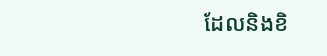ដែលនិងខិ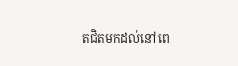តជិតមកដល់នៅពេ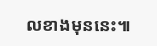លខាងមុននេះ៕